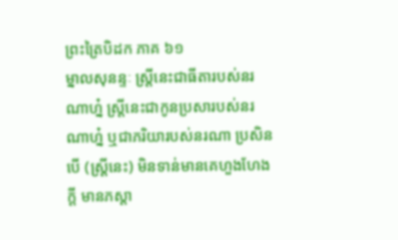ព្រះត្រៃបិដក ភាគ ៦១
ម្នាលសុនន្ទៈ ស្រ្តីនេះជាធីតារបស់នរណាហ្ន៎ ស្រ្តីនេះជាកូនប្រសារបស់នរណាហ្ន៎ ឬជាភរិយារបស់នរណា ប្រសិនបើ (ស្រ្តីនេះ) មិនទាន់មានគេហួងហែងក្តី មានភស្តា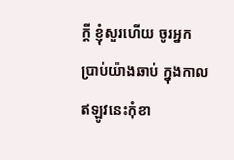ក្តី ខ្ញុំសួរហើយ ចូរអ្នកប្រាប់យ៉ាងឆាប់ ក្នុងកាលឥឡូវនេះកុំខា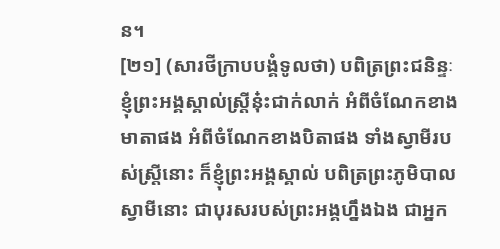ន។
[២១] (សារថីក្រាបបង្គំទូលថា) បពិត្រព្រះជនិន្ទៈ ខ្ញុំព្រះអង្គស្គាល់ស្រ្តីនុ៎ះជាក់លាក់ អំពីចំណែកខាងមាតាផង អំពីចំណែកខាងបិតាផង ទាំងស្វាមីរបស់ស្រ្តីនោះ ក៏ខ្ញុំព្រះអង្គស្គាល់ បពិត្រព្រះភូមិបាល ស្វាមីនោះ ជាបុរសរបស់ព្រះអង្គហ្នឹងឯង ជាអ្នក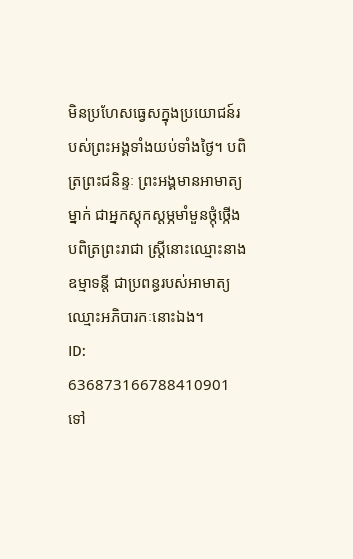មិនប្រហែសធ្វេសក្នុងប្រយោជន៍របស់ព្រះអង្គទាំងយប់ទាំងថ្ងៃ។ បពិត្រព្រះជនិន្ទៈ ព្រះអង្គមានអាមាត្យម្នាក់ ជាអ្នកស្តុកស្តម្ភមាំមួនថ្កុំថ្កើង បពិត្រព្រះរាជា ស្រ្តីនោះឈ្មោះនាងឧម្មាទន្តី ជាប្រពន្ធរបស់អាមាត្យឈ្មោះអភិបារកៈនោះឯង។
ID: 636873166788410901
ទៅ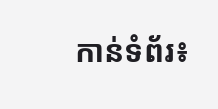កាន់ទំព័រ៖